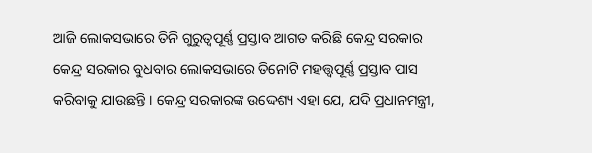ଆଜି ଲୋକସଭାରେ ତିନି ଗୁରୁତ୍ୱପୂର୍ଣ୍ଣ ପ୍ରସ୍ତାବ ଆଗତ କରିଛି କେନ୍ଦ୍ର ସରକାର
କେନ୍ଦ୍ର ସରକାର ବୁଧବାର ଲୋକସଭାରେ ତିନୋଟି ମହତ୍ତ୍ୱପୂର୍ଣ୍ଣ ପ୍ରସ୍ତାବ ପାସ କରିବାକୁ ଯାଉଛନ୍ତି । କେନ୍ଦ୍ର ସରକାରଙ୍କ ଉଦ୍ଦେଶ୍ୟ ଏହା ଯେ, ଯଦି ପ୍ରଧାନମନ୍ତ୍ରୀ,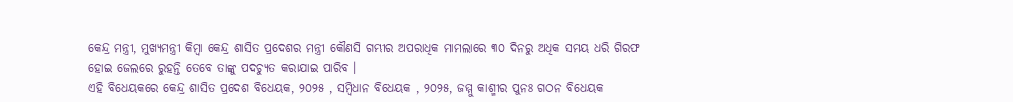କେନ୍ଦ୍ର ମନ୍ତ୍ରୀ, ମୁଖ୍ୟମନ୍ତ୍ରୀ କିମ୍ବା କେନ୍ଦ୍ର ଶାସିତ ପ୍ରଦେଶର ମନ୍ତ୍ରୀ କୌଣସି ଗମ୍ଭୀର ଅପରାଧିକ ମାମଲାରେ ୩୦ ଦିନରୁ ଅଧିକ ସମୟ ଧରି ଗିରଫ ହୋଇ ଜେଲରେ ରୁହନ୍ତି ତେବେ ତାଙ୍କୁ ପଦଚ୍ୟୁତ କରାଯାଇ ପାରିବ ।
ଏହି ବିଧେୟକରେ କେନ୍ଦ୍ର ଶାସିତ ପ୍ରଦେଶ ବିଧେୟକ, ୨୦୨୫ , ସମ୍ବିଧାନ ବିଧେୟକ , ୨୦୨୫, ଜମ୍ମୁ କାଶ୍ମୀର ପୁନଃ ଗଠନ ବିଧେୟକ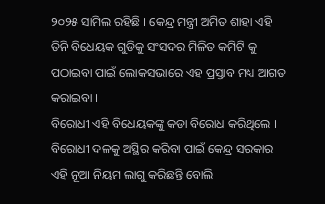୨୦୨୫ ସାମିଲ ରହିଛି । କେନ୍ଦ୍ର ମନ୍ତ୍ରୀ ଅମିତ ଶାହା ଏହି ତିନି ବିଧେୟକ ଗୁଡିକୁ ସଂସଦର ମିଳିତ କମିଟି କୁ ପଠାଇବା ପାଇଁ ଲୋକସଭାରେ ଏହ ପ୍ରସ୍ତାବ ମଧ୍ୟ ଆଗତ କରାଇବା ।
ବିରୋଧୀ ଏହି ବିଧେୟକଙ୍କୁ କଡା ବିରୋଧ କରିଥିଲେ । ବିରୋଧୀ ଦଳକୁ ଅସ୍ଥିର କରିବା ପାଇଁ କେନ୍ଦ୍ର ସରକାର ଏହି ନୂଆ ନିୟମ ଲାଗୁ କରିଛନ୍ତି ବୋଲି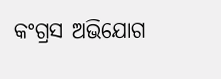କଂଗ୍ରସ ଅଭିଯୋଗ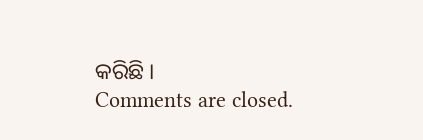କରିଛି ।
Comments are closed.